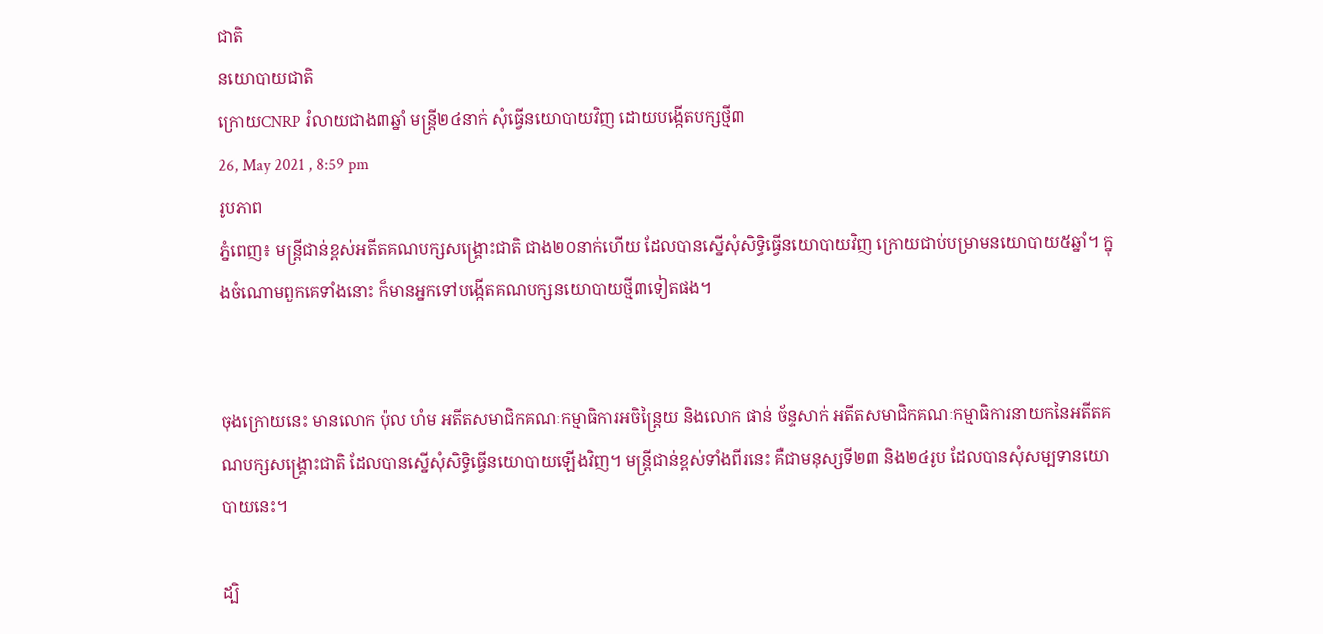ជាតិ
នយោបាយជាតិ
ក្រោយCNRP រំលាយជាង៣ឆ្នាំ មន្ត្រី២៤នាក់ សុំធ្វើនយោបាយវិញ ដោយបង្កើតបក្សថ្មី៣
26, May 2021 , 8:59 pm
រូបភាព
ភ្នំពេញ៖ មន្ត្រីជាន់ខ្ពស់អតីតគណបក្សសង្គ្រោះជាតិ ជាង២០នាក់ហើយ ដែលបានស្នើសុំសិទ្ធិធ្វើនយោបាយវិញ ក្រោយជាប់បម្រាមនយោបាយ៥ឆ្នាំ។ ក្នុងចំណោមពួកគេទាំងនោះ ក៏មានអ្នកទៅបង្កើតគណបក្សនយោបាយថ្មី៣ទៀតផង។


ចុងក្រោយនេះ មានលោក ប៉ុល ហំម អតីតសមាជិកគណៈកម្មាធិការអចិន្ត្រៃយ និងលោក ផាន់ ច័ន្ទសាក់ អតីតសមាជិកគណៈកម្មាធិការនាយកនៃអតីតគណបក្សសង្គ្រោះជាតិ ដែលបានស្នើសុំសិទ្ធិធ្វើនយោបាយឡើងវិញ។ មន្ត្រីជាន់ខ្ពស់ទាំងពីរនេះ គឺជាមនុស្សទី២៣ និង២៤រូប ដែលបានសុំសម្បទានយោបាយនេះ។

ដ្បិ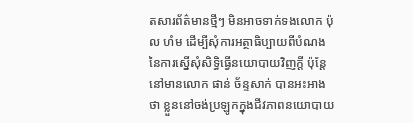តសារព័ត៌មានថ្មីៗ មិនអាចទាក់ទងលោក ប៉ុល ហំម ដើម្បីសុំការអត្ថាធិប្បាយពីបំណងនៃការស្នើសុំសិទ្ធិធ្វើនយោបាយវិញក្តី ប៉ុន្តែនៅមានលោក ផាន់ ច័ន្ទសាក់ បានអះអាងថា ខ្លួននៅចង់ប្រឡូកក្នុងជីវភាពនយោបាយ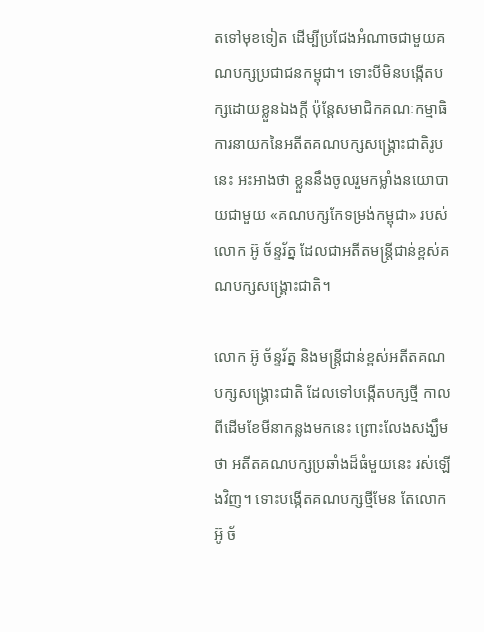តទៅមុខទៀត ដើម្បីប្រជែងអំណាចជាមួយគណបក្សប្រជាជនកម្ពុជា។ ទោះបីមិនបង្កើតបក្សដោយខ្លួនឯងក្តី ប៉ុន្តែសមាជិកគណៈកម្មាធិការនាយកនៃអតីតគណបក្សសង្គ្រោះជាតិរូបនេះ អះអាងថា ខ្លួននឹងចូលរួមកម្លាំងនយោបាយជាមួយ «គណបក្សកែទម្រង់កម្ពុជា» របស់លោក អ៊ូ ច័ន្ទរ័ត្ន ដែលជាអតីតមន្ត្រីជាន់ខ្ពស់គណបក្សសង្គ្រោះជាតិ។

លោក អ៊ូ ច័ន្ទរ័ត្ន និងមន្ត្រីជាន់ខ្ពស់អតីតគណបក្សសង្គ្រោះជាតិ ដែលទៅបង្កើតបក្សថ្មី កាលពីដើមខែមីនាកន្លងមកនេះ ព្រោះលែងសង្ឃឹមថា អតីតគណបក្សប្រឆាំងដ៏ធំមួយនេះ រស់ឡើងវិញ។ ទោះបង្កើតគណបក្សថ្មីមែន តែលោក អ៊ូ ច័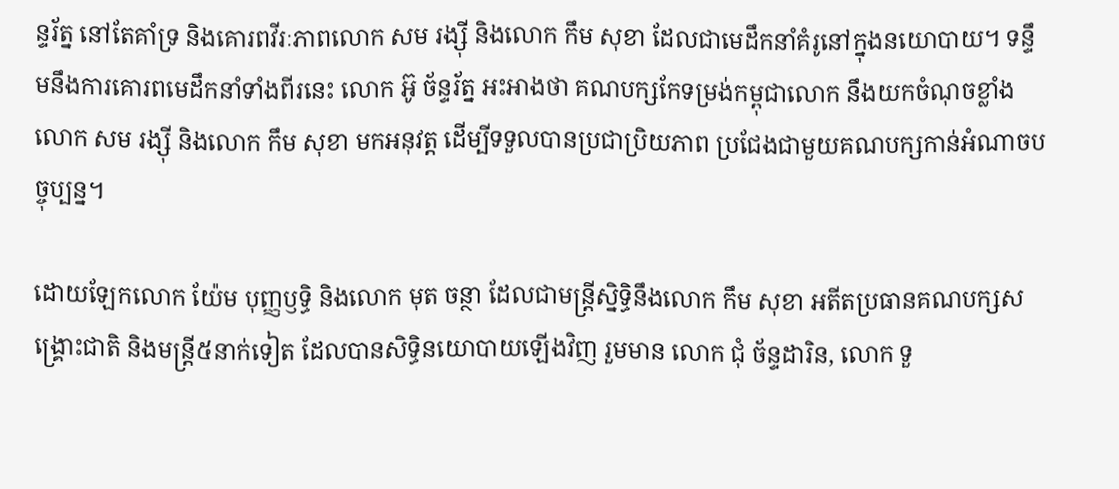ន្ទរ័ត្ន នៅតែគាំទ្រ និងគោរពវីរៈភាពលោក សម រង្ស៊ី និងលោក កឹម សុខា ដែលជាមេដឹកនាំគំរូនៅក្នុងនយោបាយ។ ទន្ទឹមនឹងការគោរពមេដឹកនាំទាំងពីរនេះ លោក អ៊ូ ច័ន្ទរ័ត្ន អះអាងថា គណបក្សកែទម្រង់កម្ពុជាលោក នឹងយកចំណុចខ្លាំងលោក សម រង្ស៊ី និងលោក កឹម សុខា មកអនុវត្ត ដើម្បីទទួលបានប្រជាប្រិយភាព ប្រជែងជាមួយគណបក្សកាន់អំណាចបច្ចុប្បន្ន។

ដោយឡែកលោក យ៉ែម បុញ្ញឫទ្ធិ និងលោក មុត ចន្ថា ដែលជាមន្ត្រីស្និទ្ធិនឹងលោក កឹម សុខា អតីតប្រធានគណបក្សសង្គ្រោះជាតិ និងមន្ត្រី៥នាក់ទៀត ដែលបានសិទ្ធិនយោបាយឡើងវិញ រួមមាន លោក ជុំ ច័ន្ទដារិន, លោក ទួ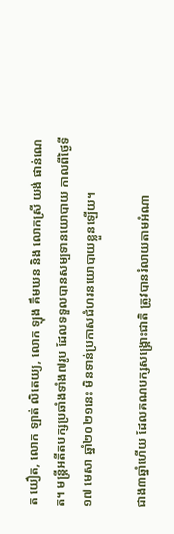ត យឿត, លោក ឡាត់ លិតេយ្យ, លោក ឡុង គឹមឃន និង លោកស្រី យង់ ផាន់ណេត។ មន្ត្រីអតីតបក្សប្រឆាំងទាំង៧រូប ដែលទទួលបានសម្បទានយោបាយ កាលពីថ្ងៃទី១៧ មេសា ឆ្នាំ២០២១នេះ មិនទាន់ប្រកាសជំហរនយោបាយខ្លួនឡើយ។

ជាង៣ឆ្នាំហើយ ដែលគណបក្សសង្គ្រោះជាតិ ត្រូវបានរំលាយតាមអំណា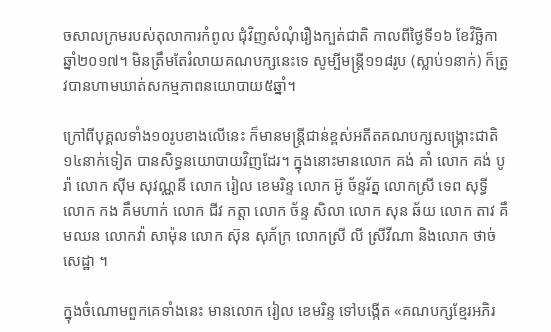ចសាលក្រមរបស់តុលាការកំពូល ជុំវិញសំណុំរឿងក្បត់ជាតិ កាលពីថ្ងៃទី១៦ ខែវិច្ឆិកា ឆ្នាំ២០១៧។ មិនត្រឹមតែរំលាយគណបក្សនេះទេ សូម្បីមន្ត្រី១១៨រូប (ស្លាប់១នាក់) ក៏ត្រូវបានហាមឃាត់សកម្មភាពនយោបាយ៥ឆ្នាំ។

ក្រៅពីបុគ្គលទាំង១០រូបខាងលើនេះ ក៏មានមន្ត្រីជាន់ខ្ពស់អតីតគណបក្សសង្គ្រោះជាតិ១៤នាក់ទៀត បានសិទ្ធនយោបាយវិញដែរ។ ក្នុងនោះមានលោក គង់ គាំ លោក គង់ បូរ៉ា លោក ស៊ីម សុវណ្ណនី លោក រៀល ខេមរិន្ទ លោក អ៊ូ ច័ន្ទរ័ត្ន លោកស្រី ទេព សុទ្ធី លោក កង គឹមហាក់ លោក ជីវ កត្តា លោក ច័ន្ទ សិលា លោក សុន ឆ័យ លោក តាវ គឹមឈន លោកវ៉ា សាម៉ុន លោក ស៊ុន សុភ័ក្រ លោកស្រី លី ស្រីវីណា និងលោក ថាច់ សេដ្ឋា ។

ក្នុងចំណោមពួកគេទាំងនេះ មានលោក រៀល ខេមរិន្ទ ទៅបង្កើត «គណបក្សខ្មែរអភិរ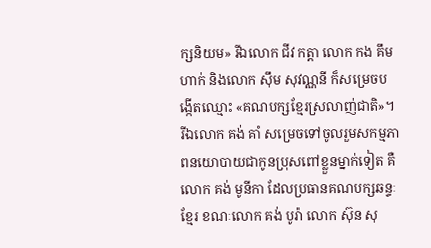ក្សនិយម» រីឯលោក ជីវ កត្តា លោក កង គឹមហាក់ និងលោក ស៊ឹម សុវណ្ណនី ក៏សម្រេចបង្កើតឈ្មោះ «គណបក្សខ្មែរស្រលាញ់ជាតិ»។ រីឯលោក គង់ គាំ សម្រេចទៅចូលរួមសកម្មភាពនយោបាយជាកូនប្រុសពៅខ្លួនម្នាក់ទៀត គឺលោក គង់ មូនីកា ដែលប្រធានគណបក្សឆន្ទៈខ្មែរ ខណៈលោក គង់ បូរ៉ា លោក ស៊ុន សុ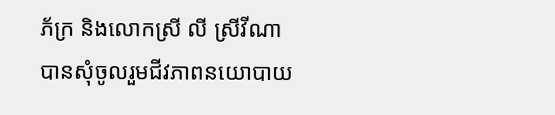ភ័ក្រ និងលោកស្រី លី ស្រីវីណា បានសុំចូលរួមជីវភាពនយោបាយ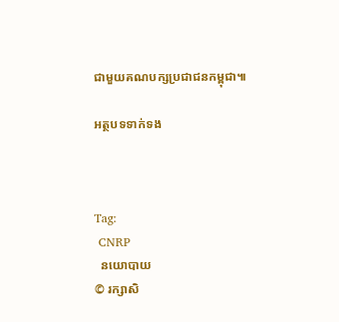ជាមួយគណបក្សប្រជាជនកម្ពុជា៕

អត្ថបទទាក់ទង



Tag:
 CNRP
  នយោបាយ
© រក្សាសិ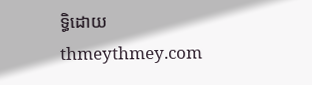ទ្ធិដោយ thmeythmey.com